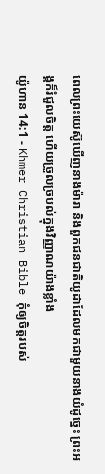ពេលព្រះយេស៊ូឃើញនាងម៉ារា និងពួកជនជាតិយូដាដែលមកជាមួយនាងយំដូច្នេះ ព្រះអង្គក៏រំជួលចិត្ដ ហើយច្រួលច្របល់ក្នុងវិញ្ញាណយ៉ាងខ្លាំង
យ៉ូហាន 14:1 - Khmer Christian Bible កុំឲ្យចិត្តរបស់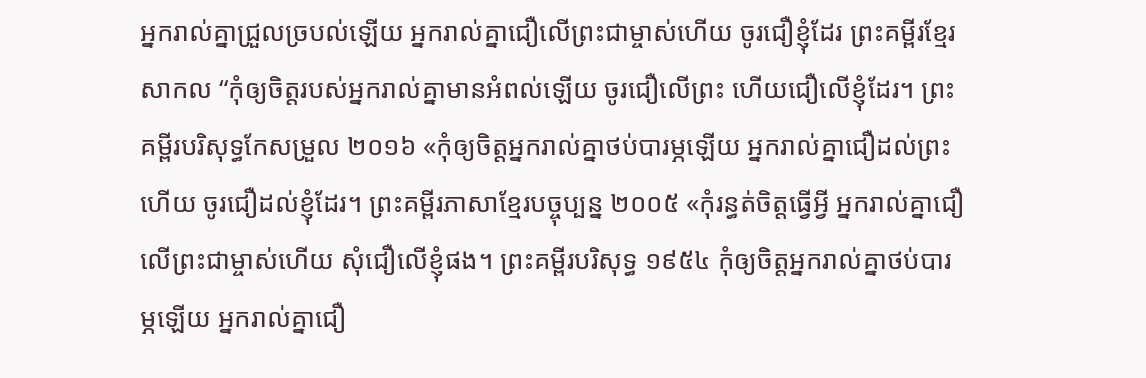អ្នករាល់គ្នាជ្រួលច្របល់ឡើយ អ្នករាល់គ្នាជឿលើព្រះជាម្ចាស់ហើយ ចូរជឿខ្ញុំដែរ ព្រះគម្ពីរខ្មែរសាកល “កុំឲ្យចិត្តរបស់អ្នករាល់គ្នាមានអំពល់ឡើយ ចូរជឿលើព្រះ ហើយជឿលើខ្ញុំដែរ។ ព្រះគម្ពីរបរិសុទ្ធកែសម្រួល ២០១៦ «កុំឲ្យចិត្តអ្នករាល់គ្នាថប់បារម្ភឡើយ អ្នករាល់គ្នាជឿដល់ព្រះហើយ ចូរជឿដល់ខ្ញុំដែរ។ ព្រះគម្ពីរភាសាខ្មែរបច្ចុប្បន្ន ២០០៥ «កុំរន្ធត់ចិត្តធ្វើអ្វី អ្នករាល់គ្នាជឿលើព្រះជាម្ចាស់ហើយ សុំជឿលើខ្ញុំផង។ ព្រះគម្ពីរបរិសុទ្ធ ១៩៥៤ កុំឲ្យចិត្តអ្នករាល់គ្នាថប់បារម្ភឡើយ អ្នករាល់គ្នាជឿ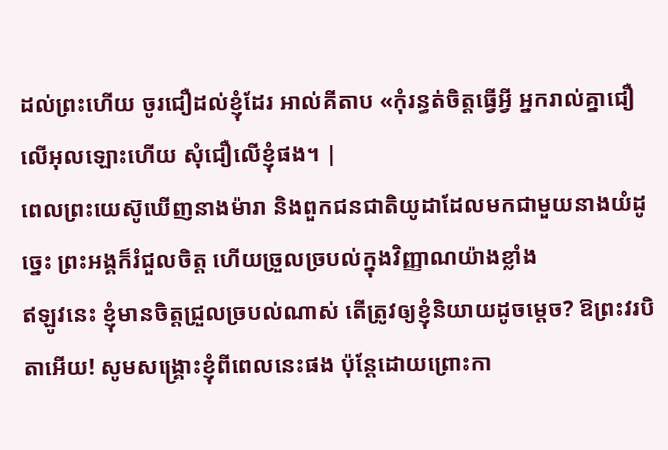ដល់ព្រះហើយ ចូរជឿដល់ខ្ញុំដែរ អាល់គីតាប «កុំរន្ធត់ចិត្ដធ្វើអ្វី អ្នករាល់គ្នាជឿលើអុលឡោះហើយ សុំជឿលើខ្ញុំផង។ |
ពេលព្រះយេស៊ូឃើញនាងម៉ារា និងពួកជនជាតិយូដាដែលមកជាមួយនាងយំដូច្នេះ ព្រះអង្គក៏រំជួលចិត្ដ ហើយច្រួលច្របល់ក្នុងវិញ្ញាណយ៉ាងខ្លាំង
ឥឡូវនេះ ខ្ញុំមានចិត្តជ្រួលច្របល់ណាស់ តើត្រូវឲ្យខ្ញុំនិយាយដូចម្តេច? ឱព្រះវរបិតាអើយ! សូមសង្គ្រោះខ្ញុំពីពេលនេះផង ប៉ុន្ដែដោយព្រោះកា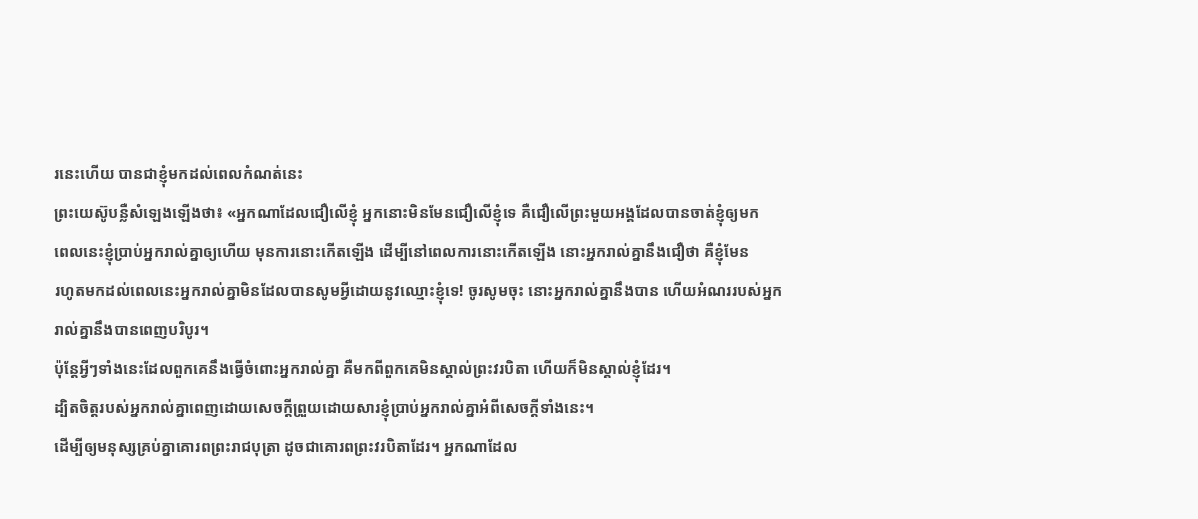រនេះហើយ បានជាខ្ញុំមកដល់ពេលកំណត់នេះ
ព្រះយេស៊ូបន្លឺសំឡេងឡើងថា៖ «អ្នកណាដែលជឿលើខ្ញុំ អ្នកនោះមិនមែនជឿលើខ្ញុំទេ គឺជឿលើព្រះមួយអង្គដែលបានចាត់ខ្ញុំឲ្យមក
ពេលនេះខ្ញុំប្រាប់អ្នករាល់គ្នាឲ្យហើយ មុនការនោះកើតឡើង ដើម្បីនៅពេលការនោះកើតឡើង នោះអ្នករាល់គ្នានឹងជឿថា គឺខ្ញុំមែន
រហូតមកដល់ពេលនេះអ្នករាល់គ្នាមិនដែលបានសូមអ្វីដោយនូវឈ្មោះខ្ញុំទេ! ចូរសូមចុះ នោះអ្នករាល់គ្នានឹងបាន ហើយអំណររបស់អ្នករាល់គ្នានឹងបានពេញបរិបូរ។
ប៉ុន្ដែអ្វីៗទាំងនេះដែលពួកគេនឹងធ្វើចំពោះអ្នករាល់គ្នា គឺមកពីពួកគេមិនស្គាល់ព្រះវរបិតា ហើយក៏មិនស្គាល់ខ្ញុំដែរ។
ដ្បិតចិត្ដរបស់អ្នករាល់គ្នាពេញដោយសេចក្ដីព្រួយដោយសារខ្ញុំប្រាប់អ្នករាល់គ្នាអំពីសេចក្ដីទាំងនេះ។
ដើម្បីឲ្យមនុស្សគ្រប់គ្នាគោរពព្រះរាជបុត្រា ដូចជាគោរពព្រះវរបិតាដែរ។ អ្នកណាដែល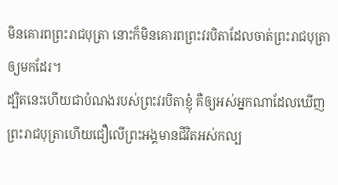មិនគោរពព្រះរាជបុត្រា នោះក៏មិនគោរពព្រះវរបិតាដែលចាត់ព្រះរាជបុត្រាឲ្យមកដែរ។
ដ្បិតនេះហើយជាបំណងរបស់ព្រះវរបិតាខ្ញុំ គឺឲ្យអស់អ្នកណាដែលឃើញព្រះរាជបុត្រាហើយជឿលើព្រះអង្គមានជីវិតអស់កល្ប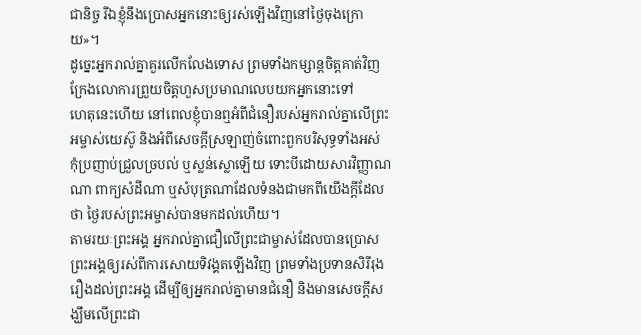ជានិច្ច រីឯខ្ញុំនឹងប្រោសអ្នកនោះឲ្យរស់ឡើងវិញនៅថ្ងៃចុងក្រោយ»។
ដូច្នេះអ្នករាល់គ្នាគួរលើកលែងទោស ព្រមទាំងកម្សាន្ដចិត្ដគាត់វិញ ក្រែងលោការព្រួយចិត្ដហួសប្រមាណលេបយកអ្នកនោះទៅ
ហេតុនេះហើយ នៅពេលខ្ញុំបានឮអំពីជំនឿរបស់អ្នករាល់គ្នាលើព្រះអម្ចាស់យេស៊ូ និងអំពីសេចក្ដីស្រឡាញ់ចំពោះពួកបរិសុទ្ធទាំងអស់
កុំប្រញាប់ជ្រួលច្របល់ ឬស្លន់ស្លោឡើយ ទោះបីដោយសារវិញ្ញាណណា ពាក្យសំដីណា ឬសំបុត្រណាដែលទំនងជាមកពីយើងក្ដីដែលថា ថ្ងៃរបស់ព្រះអម្ចាស់បានមកដល់ហើយ។
តាមរយៈព្រះអង្គ អ្នករាល់គ្នាជឿលើព្រះជាម្ចាស់ដែលបានប្រោសព្រះអង្គឲ្យរស់ពីការសោយទិវង្គតឡើងវិញ ព្រមទាំងប្រទានសិរីរុងរឿងដល់ព្រះអង្គ ដើម្បីឲ្យអ្នករាល់គ្នាមានជំនឿ និងមានសេចក្ដីសង្ឃឹមលើព្រះជា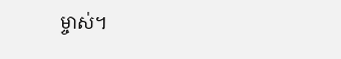ម្ចាស់។